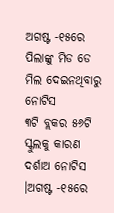ଅଗଷ୍ଟ -୧୫ରେ ପିଲାଙ୍କୁ ମିଡ ଡେ ମିଲ ଦେଇନଥିବାରୁ ନୋଟିସ
୩ଟି ବ୍ଲକର ୫୬ଟି ସ୍କୁଲକୁ କାରଣ ଦର୍ଶାଅ ନୋଟିସ ।ଅଗଷ୍ଟ -୧୫ରେ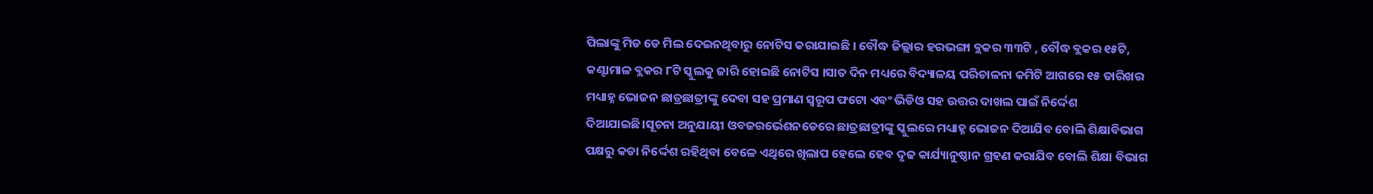ପିଲାଙ୍କୁ ମିଡ ଡେ ମିଲ ଦେଇନଥିବାରୁ ନୋଟିସ କରାଯାଇଛି । ବୌଦ୍ଧ ଜିଲ୍ଲାର ହରଭଙ୍ଗା ବ୍ଲକର ୩୩ଟି , ବୌଦ୍ଧ ବ୍ଲକର ୧୫ଟି, କଣ୍ଟାମାଳ ବ୍ଲକର ୮ଟି ସ୍କୁଲକୁ ଜାରି ହୋଇଛି ନୋଟିସ ।ସାତ ଦିନ ମଧ୍ୟରେ ବିଦ୍ୟାଳୟ ପରିଚାଳନା କମିଟି ଆଗରେ ୧୫ ତାରିଖର ମଧ୍ୟାହ୍ନ ଭୋଜନ ଛାତ୍ରଛାତ୍ରୀଙ୍କୁ ଦେବା ସହ ପ୍ରମାଣ ସ୍ୱରୂପ ଫଟୋ ଏବଂ ଭିଡିଓ ସହ ଉତ୍ତର ଦାଖଲ ପାଇଁ ନିର୍ଦ୍ଦେଶ ଦିଆଯାଇଛି।ସୂଚନା ଅନୁଯାୟୀ ଓବଜରର୍ଭେଶନଡେରେ ଛାତ୍ରଛାତ୍ରୀଙ୍କୁ ସ୍କୁଲରେ ମଧ୍ୟାହ୍ନ ଭୋଜନ ଦିଆଯିବ ବୋଲି ଶିକ୍ଷାବିଭାଗ ପକ୍ଷରୁ କଡା ନିର୍ଦ୍ଦେଶ ରହିଥିବା ବେଳେ ଏଥିରେ ଖିଲାପ ହେଲେ ହେବ ଦୃଢ କାର୍ଯ୍ୟାନୁଷ୍ଠାନ ଗ୍ରହଣ କରାଯିବ ବୋଲି ଶିକ୍ଷା ବିଭାଗ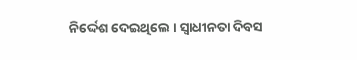ନିର୍ଦ୍ଦେଶ ଦେଇଥିଲେ । ସ୍ଵାଧୀନତା ଦିବସ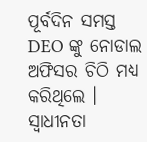ପୂର୍ବଦିନ ସମସ୍ତ DEO ଙ୍କୁ ନୋଡାଲ ଅଫିସର ଚିଠି ମଧ୍ୟ କରିଥିଲେ । ସ୍ଵାଧୀନତା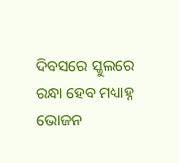ଦିବସରେ ସ୍କୁଲରେ ରନ୍ଧା ହେବ ମଧ୍ୟାହ୍ନ ଭୋଜନ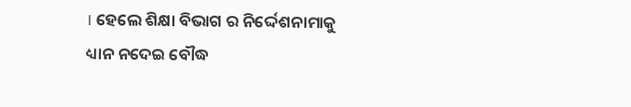। ହେଲେ ଶିକ୍ଷା ବିଭାଗ ର ନିର୍ଦ୍ଦେଶନାମାକୁ ଧ୍ୟାନ ନଦେଇ ବୌଦ୍ଧ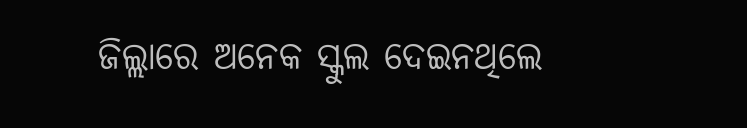ଜିଲ୍ଲାରେ ଅନେକ ସ୍କୁଲ ଦେଇନଥିଲେ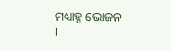ମଧ୍ୟାହ୍ନ ଭୋଜନ ।